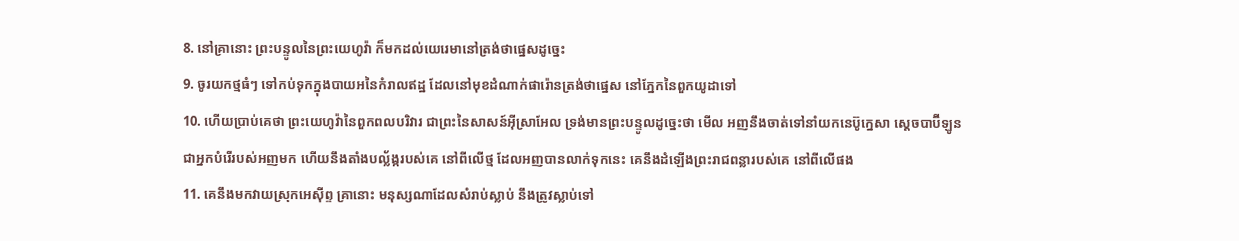8. នៅគ្រានោះ ព្រះបន្ទូលនៃព្រះយេហូវ៉ា ក៏មកដល់យេរេមានៅត្រង់ថាផ្នេសដូច្នេះ
9. ចូរយកថ្មធំៗ ទៅកប់ទុកក្នុងបាយអនៃកំរាលឥដ្ឋ ដែលនៅមុខដំណាក់ផារ៉ោនត្រង់ថាផ្នេស នៅភ្នែកនៃពួកយូដាទៅ
10. ហើយប្រាប់គេថា ព្រះយេហូវ៉ានៃពួកពលបរិវារ ជាព្រះនៃសាសន៍អ៊ីស្រាអែល ទ្រង់មានព្រះបន្ទូលដូច្នេះថា មើល អញនឹងចាត់ទៅនាំយកនេប៊ូក្នេសា ស្តេចបាប៊ីឡូន ជាអ្នកបំរើរបស់អញមក ហើយនឹងតាំងបល្ល័ង្ករបស់គេ នៅពីលើថ្ម ដែលអញបានលាក់ទុកនេះ គេនឹងដំឡើងព្រះរាជពន្លារបស់គេ នៅពីលើផង
11. គេនឹងមកវាយស្រុកអេស៊ីព្ទ គ្រានោះ មនុស្សណាដែលសំរាប់ស្លាប់ នឹងត្រូវស្លាប់ទៅ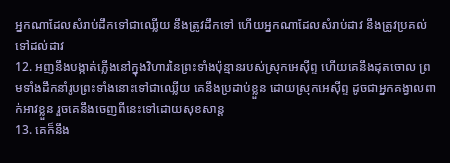អ្នកណាដែលសំរាប់ដឹកទៅជាឈ្លើយ នឹងត្រូវដឹកទៅ ហើយអ្នកណាដែលសំរាប់ដាវ នឹងត្រូវប្រគល់ទៅដល់ដាវ
12. អញនឹងបង្កាត់ភ្លើងនៅក្នុងវិហារនៃព្រះទាំងប៉ុន្មានរបស់ស្រុកអេស៊ីព្ទ ហើយគេនឹងដុតចោល ព្រមទាំងដឹកនាំរូបព្រះទាំងនោះទៅជាឈ្លើយ គេនឹងប្រដាប់ខ្លួន ដោយស្រុកអេស៊ីព្ទ ដូចជាអ្នកគង្វាលពាក់អាវខ្លួន រួចគេនឹងចេញពីនេះទៅដោយសុខសាន្ត
13. គេក៏នឹង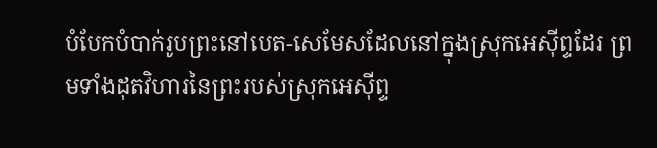បំបែកបំបាក់រូបព្រះនៅបេត-សេមែសដែលនៅក្នុងស្រុកអេស៊ីព្ទដែរ ព្រមទាំងដុតវិហារនៃព្រះរបស់ស្រុកអេស៊ីព្ទ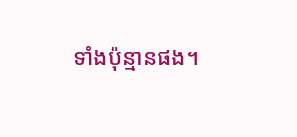ទាំងប៉ុន្មានផង។